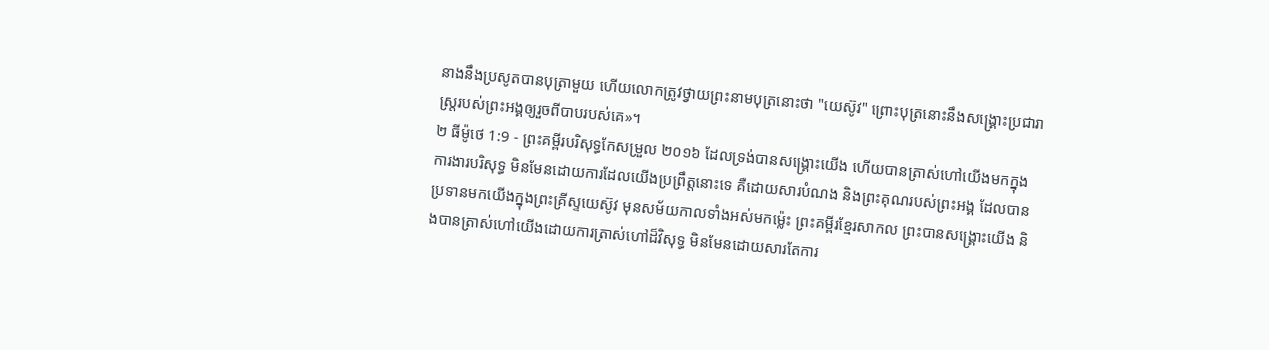នាងនឹងប្រសូតបានបុត្រាមួយ ហើយលោកត្រូវថ្វាយព្រះនាមបុត្រនោះថា "យេស៊ូវ" ព្រោះបុត្រនោះនឹងសង្គ្រោះប្រជារាស្ត្ររបស់ព្រះអង្គឲ្យរួចពីបាបរបស់គេ»។
២ ធីម៉ូថេ 1:9 - ព្រះគម្ពីរបរិសុទ្ធកែសម្រួល ២០១៦ ដែលទ្រង់បានសង្គ្រោះយើង ហើយបានត្រាស់ហៅយើងមកក្នុងការងារបរិសុទ្ធ មិនមែនដោយការដែលយើងប្រព្រឹត្តនោះទេ គឺដោយសារបំណង និងព្រះគុណរបស់ព្រះអង្គ ដែលបានប្រទានមកយើងក្នុងព្រះគ្រីស្ទយេស៊ូវ មុនសម័យកាលទាំងអស់មកម៉្លេះ ព្រះគម្ពីរខ្មែរសាកល ព្រះបានសង្គ្រោះយើង និងបានត្រាស់ហៅយើងដោយការត្រាស់ហៅដ៏វិសុទ្ធ មិនមែនដោយសារតែការ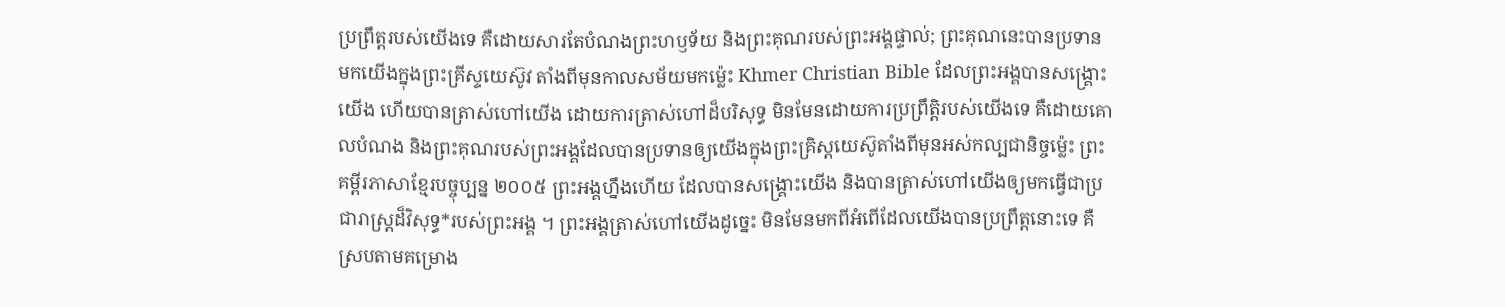ប្រព្រឹត្តរបស់យើងទេ គឺដោយសារតែបំណងព្រះហឫទ័យ និងព្រះគុណរបស់ព្រះអង្គផ្ទាល់; ព្រះគុណនេះបានប្រទានមកយើងក្នុងព្រះគ្រីស្ទយេស៊ូវ តាំងពីមុនកាលសម័យមកម្ល៉េះ Khmer Christian Bible ដែលព្រះអង្គបានសង្គ្រោះយើង ហើយបានត្រាស់ហៅយើង ដោយការត្រាស់ហៅដ៏បរិសុទ្ធ មិនមែនដោយការប្រព្រឹត្តិរបស់យើងទេ គឺដោយគោលបំណង និងព្រះគុណរបស់ព្រះអង្គដែលបានប្រទានឲ្យយើងក្នុងព្រះគ្រិស្ដយេស៊ូតាំងពីមុនអស់កល្បជានិច្ចម្ល៉េះ ព្រះគម្ពីរភាសាខ្មែរបច្ចុប្បន្ន ២០០៥ ព្រះអង្គហ្នឹងហើយ ដែលបានសង្គ្រោះយើង និងបានត្រាស់ហៅយើងឲ្យមកធ្វើជាប្រជារាស្ត្រដ៏វិសុទ្ធ*របស់ព្រះអង្គ ។ ព្រះអង្គត្រាស់ហៅយើងដូច្នេះ មិនមែនមកពីអំពើដែលយើងបានប្រព្រឹត្តនោះទេ គឺស្របតាមគម្រោង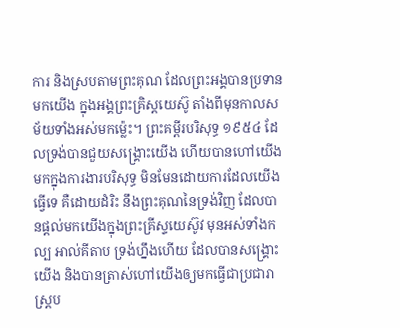ការ និងស្របតាមព្រះគុណ ដែលព្រះអង្គបានប្រទានមកយើង ក្នុងអង្គព្រះគ្រិស្តយេស៊ូ តាំងពីមុនកាលសម័យទាំងអស់មកម៉្លេះ។ ព្រះគម្ពីរបរិសុទ្ធ ១៩៥៤ ដែលទ្រង់បានជួយសង្គ្រោះយើង ហើយបានហៅយើងមកក្នុងការងារបរិសុទ្ធ មិនមែនដោយការដែលយើងធ្វើទេ គឺដោយដំរិះ នឹងព្រះគុណនៃទ្រង់វិញ ដែលបានផ្តល់មកយើងក្នុងព្រះគ្រីស្ទយេស៊ូវ មុនអស់ទាំងកល្ប អាល់គីតាប ទ្រង់ហ្នឹងហើយ ដែលបានសង្គ្រោះយើង និងបានត្រាស់ហៅយើងឲ្យមកធ្វើជាប្រជារាស្ដ្រប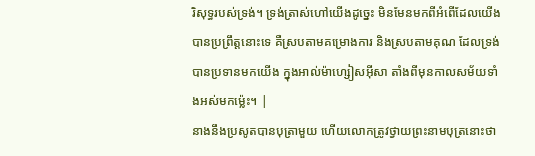រិសុទ្ធរបស់ទ្រង់។ ទ្រង់ត្រាស់ហៅយើងដូច្នេះ មិនមែនមកពីអំពើដែលយើងបានប្រព្រឹត្ដនោះទេ គឺស្របតាមគម្រោងការ និងស្របតាមគុណ ដែលទ្រង់បានប្រទានមកយើង ក្នុងអាល់ម៉ាហ្សៀសអ៊ីសា តាំងពីមុនកាលសម័យទាំងអស់មកម៉្លេះ។ |
នាងនឹងប្រសូតបានបុត្រាមួយ ហើយលោកត្រូវថ្វាយព្រះនាមបុត្រនោះថា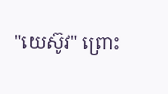"យេស៊ូវ" ព្រោះ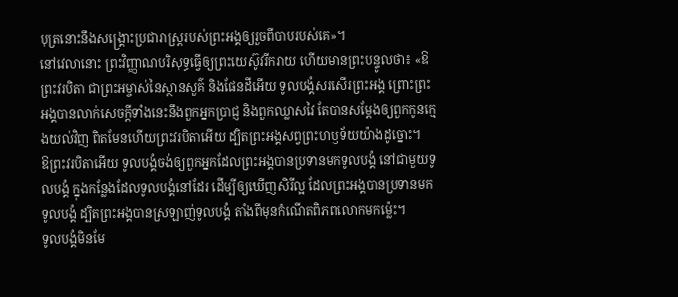បុត្រនោះនឹងសង្គ្រោះប្រជារាស្ត្ររបស់ព្រះអង្គឲ្យរួចពីបាបរបស់គេ»។
នៅវេលានោះ ព្រះវិញ្ញាណបរិសុទ្ធធ្វើឲ្យព្រះយេស៊ូវរីករាយ ហើយមានព្រះបន្ទូលថា៖ «ឱព្រះវរបិតា ជាព្រះអម្ចាស់នៃស្ថានសួគ៌ និងផែនដីអើយ ទូលបង្គំសរសើរព្រះអង្គ ព្រោះព្រះអង្គបានលាក់សេចក្តីទាំងនេះនឹងពួកអ្នកប្រាជ្ញ និងពួកឈ្លាសវៃ តែបានសម្តែងឲ្យពួកកូនក្មេងយល់វិញ ពិតមែនហើយព្រះវរបិតាអើយ ដ្បិតព្រះអង្គសព្វព្រះហឫទ័យយ៉ាងដូច្នោះ។
ឱព្រះវរបិតាអើយ ទូលបង្គំចង់ឲ្យពួកអ្នកដែលព្រះអង្គបានប្រទានមកទូលបង្គំ នៅជាមួយទូលបង្គំ ក្នុងកន្លែងដែលទូលបង្គំនៅដែរ ដើម្បីឲ្យឃើញសិរីល្អ ដែលព្រះអង្គបានប្រទានមកទូលបង្គំ ដ្បិតព្រះអង្គបានស្រឡាញ់ទូលបង្គំ តាំងពីមុនកំណើតពិភពលោកមកម៉្លេះ។
ទូលបង្គំមិនមែ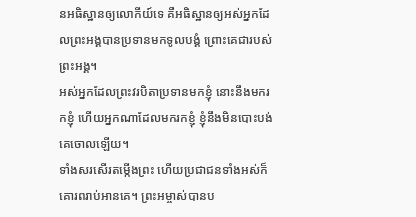នអធិស្ឋានឲ្យលោកីយ៍ទេ គឺអធិស្ឋានឲ្យអស់អ្នកដែលព្រះអង្គបានប្រទានមកទូលបង្គំ ព្រោះគេជារបស់ព្រះអង្គ។
អស់អ្នកដែលព្រះវរបិតាប្រទានមកខ្ញុំ នោះនឹងមករកខ្ញុំ ហើយអ្នកណាដែលមករកខ្ញុំ ខ្ញុំនឹងមិនបោះបង់គេចោលឡើយ។
ទាំងសរសើរតម្កើងព្រះ ហើយប្រជាជនទាំងអស់ក៏គោរពរាប់អានគេ។ ព្រះអម្ចាស់បានប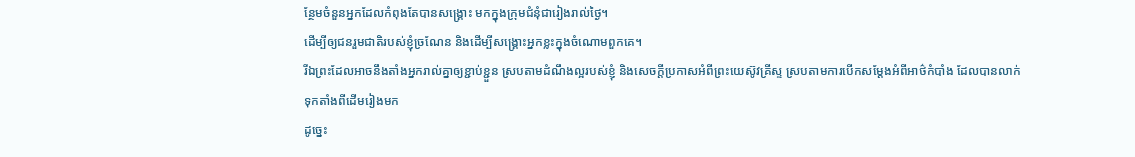ន្ថែមចំនួនអ្នកដែលកំពុងតែបានសង្គ្រោះ មកក្នុងក្រុមជំនុំជារៀងរាល់ថ្ងៃ។
ដើម្បីឲ្យជនរួមជាតិរបស់ខ្ញុំច្រណែន និងដើម្បីសង្គ្រោះអ្នកខ្លះក្នុងចំណោមពួកគេ។
រីឯព្រះដែលអាចនឹងតាំងអ្នករាល់គ្នាឲ្យខ្ជាប់ខ្ជួន ស្របតាមដំណឹងល្អរបស់ខ្ញុំ និងសេចក្ដីប្រកាសអំពីព្រះយេស៊ូវគ្រីស្ទ ស្របតាមការបើកសម្ដែងអំពីអាថ៌កំបាំង ដែលបានលាក់ទុកតាំងពីដើមរៀងមក
ដូច្នេះ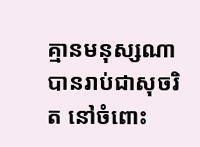គ្មានមនុស្សណាបានរាប់ជាសុចរិត នៅចំពោះ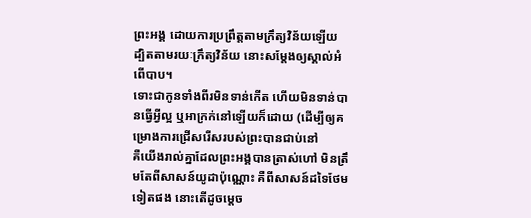ព្រះអង្គ ដោយការប្រព្រឹត្តតាមក្រឹត្យវិន័យឡើយ ដ្បិតតាមរយៈក្រឹត្យវិន័យ នោះសម្ដែងឲ្យស្គាល់អំពើបាប។
ទោះជាកូនទាំងពីរមិនទាន់កើត ហើយមិនទាន់បានធ្វើអ្វីល្អ ឬអាក្រក់នៅឡើយក៏ដោយ (ដើម្បីឲ្យគម្រោងការជ្រើសរើសរបស់ព្រះបានជាប់នៅ
គឺយើងរាល់គ្នាដែលព្រះអង្គបានត្រាស់ហៅ មិនត្រឹមតែពីសាសន៍យូដាប៉ុណ្ណោះ គឺពីសាសន៍ដទៃថែមទៀតផង នោះតើដូចម្តេច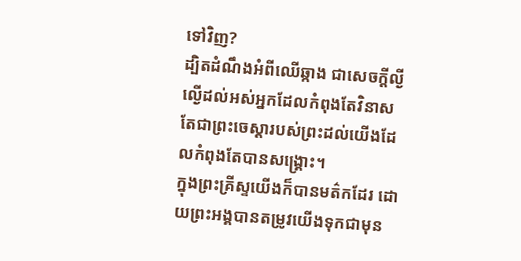ទៅវិញ?
ដ្បិតដំណឹងអំពីឈើឆ្កាង ជាសេចក្តីល្ងីល្ងើដល់អស់អ្នកដែលកំពុងតែវិនាស តែជាព្រះចេស្តារបស់ព្រះដល់យើងដែលកំពុងតែបានសង្គ្រោះ។
ក្នុងព្រះគ្រីស្ទយើងក៏បានមត៌កដែរ ដោយព្រះអង្គបានតម្រូវយើងទុកជាមុន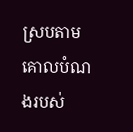ស្របតាមគោលបំណងរបស់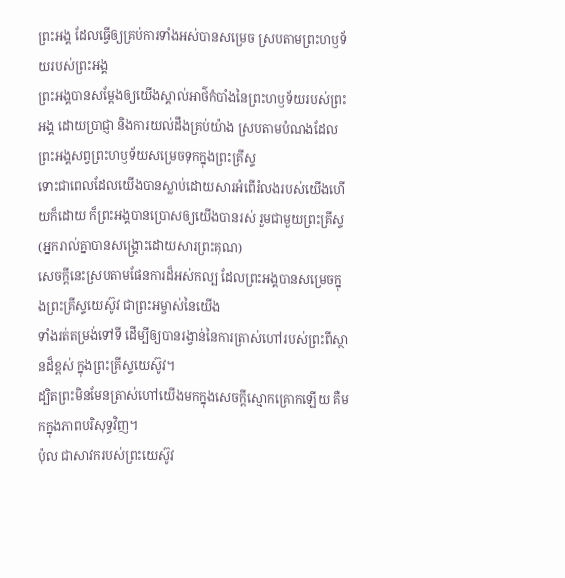ព្រះអង្គ ដែលធ្វើឲ្យគ្រប់ការទាំងអស់បានសម្រេច ស្របតាមព្រះហឫទ័យរបស់ព្រះអង្គ
ព្រះអង្គបានសម្ដែងឲ្យយើងស្គាល់អាថ៌កំបាំងនៃព្រះហឫទ័យរបស់ព្រះអង្គ ដោយប្រាជ្ញា និងការយល់ដឹងគ្រប់យ៉ាង ស្របតាមបំណងដែលព្រះអង្គសព្វព្រះហឫទ័យសម្រេចទុកក្នុងព្រះគ្រីស្ទ
ទោះជាពេលដែលយើងបានស្លាប់ដោយសារអំពើរំលងរបស់យើងហើយក៏ដោយ ក៏ព្រះអង្គបានប្រោសឲ្យយើងបានរស់ រួមជាមួយព្រះគ្រីស្ទ (អ្នករាល់គ្នាបានសង្រ្គោះដោយសារព្រះគុណ)
សេចក្តីនេះស្របតាមផែនការដ៏អស់កល្ប ដែលព្រះអង្គបានសម្រេចក្នុងព្រះគ្រីស្ទយេស៊ូវ ជាព្រះអម្ចាស់នៃយើង
ទាំងរត់តម្រង់ទៅទី ដើម្បីឲ្យបានរង្វាន់នៃការត្រាស់ហៅរបស់ព្រះពីស្ថានដ៏ខ្ពស់ ក្នុងព្រះគ្រីស្ទយេស៊ូវ។
ដ្បិតព្រះមិនមែនត្រាស់ហៅយើងមកក្នុងសេចក្ដីស្មោកគ្រោកឡើយ គឺមកក្នុងភាពបរិសុទ្ធវិញ។
ប៉ុល ជាសាវករបស់ព្រះយេស៊ូវ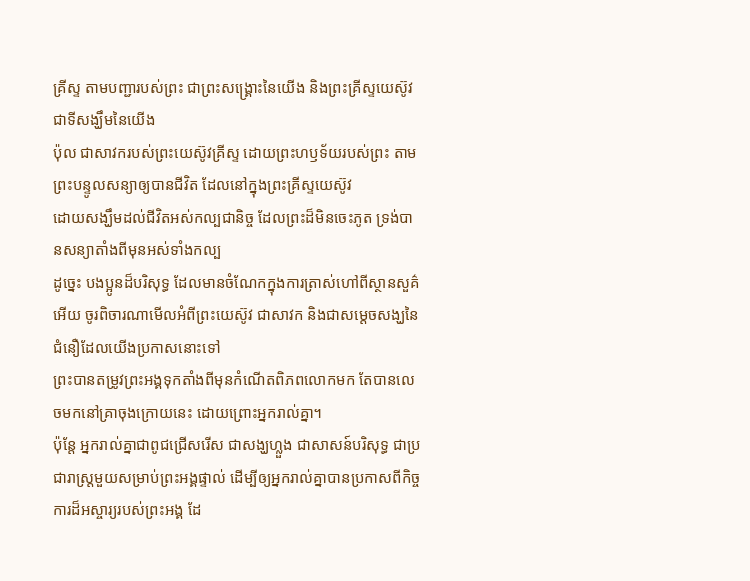គ្រីស្ទ តាមបញ្ជារបស់ព្រះ ជាព្រះសង្គ្រោះនៃយើង និងព្រះគ្រីស្ទយេស៊ូវ ជាទីសង្ឃឹមនៃយើង
ប៉ុល ជាសាវករបស់ព្រះយេស៊ូវគ្រីស្ទ ដោយព្រះហឫទ័យរបស់ព្រះ តាមព្រះបន្ទូលសន្យាឲ្យបានជីវិត ដែលនៅក្នុងព្រះគ្រីស្ទយេស៊ូវ
ដោយសង្ឃឹមដល់ជីវិតអស់កល្បជានិច្ច ដែលព្រះដ៏មិនចេះភូត ទ្រង់បានសន្យាតាំងពីមុនអស់ទាំងកល្ប
ដូច្នេះ បងប្អូនដ៏បរិសុទ្ធ ដែលមានចំណែកក្នុងការត្រាស់ហៅពីស្ថានសួគ៌អើយ ចូរពិចារណាមើលអំពីព្រះយេស៊ូវ ជាសាវក និងជាសម្តេចសង្ឃនៃជំនឿដែលយើងប្រកាសនោះទៅ
ព្រះបានតម្រូវព្រះអង្គទុកតាំងពីមុនកំណើតពិភពលោកមក តែបានលេចមកនៅគ្រាចុងក្រោយនេះ ដោយព្រោះអ្នករាល់គ្នា។
ប៉ុន្តែ អ្នករាល់គ្នាជាពូជជ្រើសរើស ជាសង្ឃហ្លួង ជាសាសន៍បរិសុទ្ធ ជាប្រជារាស្ត្រមួយសម្រាប់ព្រះអង្គផ្ទាល់ ដើម្បីឲ្យអ្នករាល់គ្នាបានប្រកាសពីកិច្ចការដ៏អស្ចារ្យរបស់ព្រះអង្គ ដែ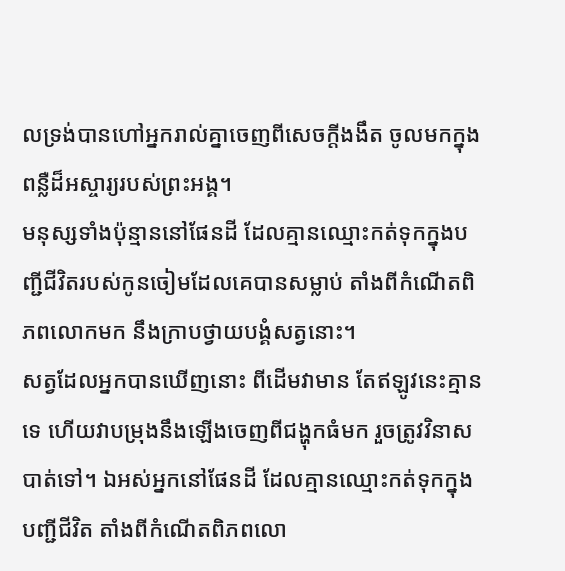លទ្រង់បានហៅអ្នករាល់គ្នាចេញពីសេចក្តីងងឹត ចូលមកក្នុងពន្លឺដ៏អស្ចារ្យរបស់ព្រះអង្គ។
មនុស្សទាំងប៉ុន្មាននៅផែនដី ដែលគ្មានឈ្មោះកត់ទុកក្នុងបញ្ជីជីវិតរបស់កូនចៀមដែលគេបានសម្លាប់ តាំងពីកំណើតពិភពលោកមក នឹងក្រាបថ្វាយបង្គំសត្វនោះ។
សត្វដែលអ្នកបានឃើញនោះ ពីដើមវាមាន តែឥឡូវនេះគ្មានទេ ហើយវាបម្រុងនឹងឡើងចេញពីជង្ហុកធំមក រួចត្រូវវិនាសបាត់ទៅ។ ឯអស់អ្នកនៅផែនដី ដែលគ្មានឈ្មោះកត់ទុកក្នុងបញ្ជីជីវិត តាំងពីកំណើតពិភពលោ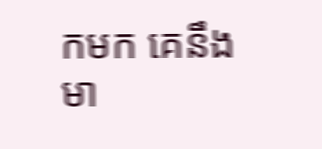កមក គេនឹងមា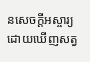នសេចក្ដីអស្ចារ្យ ដោយឃើញសត្វ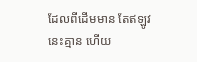ដែលពីដើមមាន តែឥឡូវនេះគ្មាន ហើយ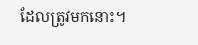ដែលត្រូវមកនោះ។